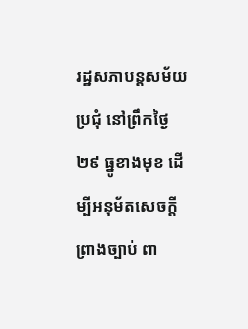រដ្ឋសភាបន្តសម័យប្រជុំ នៅព្រឹកថ្ងៃ២៩ ធ្នូខាងមុខ ដើម្បីអនុម័តសេចក្តីព្រាងច្បាប់ ពា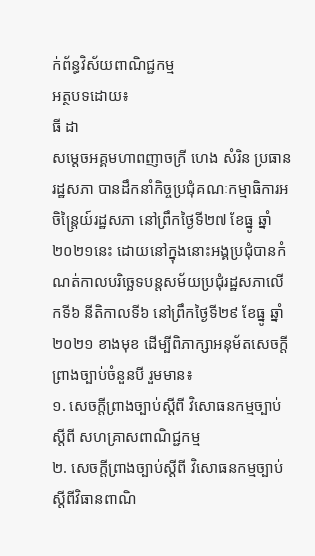ក់ព័ន្ធវិស័យពាណិជ្ជកម្ម
អត្ថបទដោយ៖
ធី ដា
សម្ដេចអគ្គមហាពញាចក្រី ហេង សំរិន ប្រធានរដ្ឋសភា បានដឹកនាំកិច្ចប្រជុំគណៈកម្មាធិការអចិន្រ្តៃយ៍រដ្ឋសភា នៅព្រឹកថ្ងៃទី២៧ ខែធ្នូ ឆ្នាំ២០២១នេះ ដោយនៅក្នុងនោះអង្គប្រជុំបានកំណត់កាលបរិច្ឆេទបន្តសម័យប្រជុំរដ្ឋសភាលើកទី៦ នីតិកាលទី៦ នៅព្រឹកថ្ងៃទី២៩ ខែធ្នូ ឆ្នាំ២០២១ ខាងមុខ ដើម្បីពិភាក្សាអនុម័តសេចក្តីព្រាងច្បាប់ចំនួនបី រួមមាន៖
១. សេចក្តីព្រាងច្បាប់ស្តីពី វិសោធនកម្មច្បាប់ ស្តីពី សហគ្រាសពាណិជ្ជកម្ម
២. សេចក្តីព្រាងច្បាប់ស្តីពី វិសោធនកម្មច្បាប់ស្តីពីវិធានពាណិ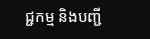ជ្ជកម្ម និងបញ្ជី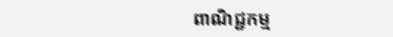ពាណិជ្ជកម្ម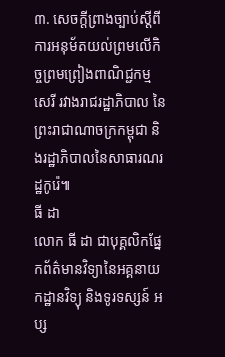៣. សេចក្តីព្រាងច្បាប់ស្តីពី ការអនុម័តយល់ព្រមលើកិច្ចព្រមព្រៀងពាណិជ្ជកម្មសេរី រវាងរាជរដ្ឋាភិបាល នៃព្រះរាជាណាចក្រកម្ពុជា និងរដ្ឋាភិបាលនៃសាធារណរដ្ឋកូរ៉េ៕
ធី ដា
លោក ធី ដា ជាបុគ្គលិកផ្នែកព័ត៌មានវិទ្យានៃអគ្គនាយកដ្ឋានវិទ្យុ និងទូរទស្សន៍ អប្ស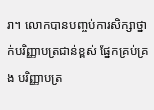រា។ លោកបានបញ្ចប់ការសិក្សាថ្នាក់បរិញ្ញាបត្រជាន់ខ្ពស់ ផ្នែកគ្រប់គ្រង បរិញ្ញាបត្រ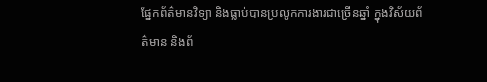ផ្នែកព័ត៌មានវិទ្យា និងធ្លាប់បានប្រលូកការងារជាច្រើនឆ្នាំ ក្នុងវិស័យព័ត៌មាន និងព័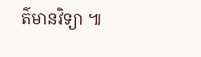ត៌មានវិទ្យា ៕